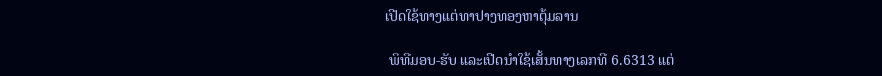ເປີດໃຊ້ທາງແຕ່ທາປາງທອງຫາຕຸ້ມລານ

 ພິທີມອບ-ຮັບ ແລະເປີດນຳໃຊ້ເສັ້ນທາງເລກທີ 6.6313 ແຕ່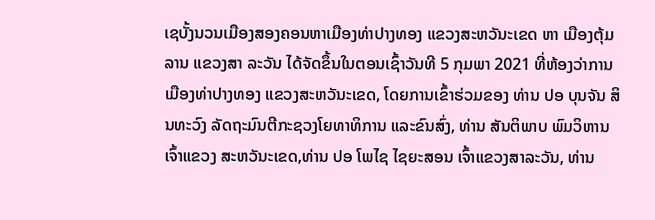ເຊບັ້ງນວນເມືອງສອງຄອນຫາເມືອງທ່າປາງທອງ ແຂວງສະຫວັນະເຂດ ຫາ ເມືອງຕຸ້ມລານ ແຂວງສາ ລະວັນ ໄດ້ຈັດຂຶ້ນໃນຕອນເຊົ້າວັນທີ 5 ກຸມພາ 2021 ທີ່ຫ້ອງວ່າການເມືອງທ່າປາງທອງ ແຂວງສະຫວັນະເຂດ, ໂດຍການເຂົ້າຮ່ວມຂອງ ທ່ານ ປອ ບຸນຈັນ ສິນທະວົງ ລັດຖະມົນຕີກະຊວງໂຍທາທິການ ແລະຂົນສົ່ງ, ທ່ານ ສັນຕິພາບ ພົມວິຫານ ເຈົ້າແຂວງ ສະຫວັນະເຂດ,ທ່ານ ປອ ໂພໄຊ ໄຊຍະສອນ ເຈົ້າແຂວງສາລະວັນ, ທ່ານ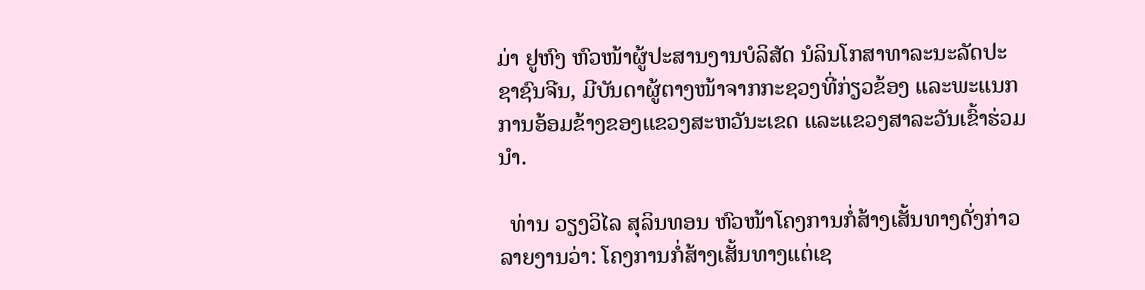ມ່າ ຢູຫົງ ຫົວໜ້າຜູ້ປະສານງານບໍລິສັດ ນໍລິນໂກສາທາລະນະລັດປະຊາຊົນຈີນ, ມີບັນດາຜູ້ຕາງໜ້າຈາກກະຊວງທີ່ກ່ຽວຂ້ອງ ແລະພະແນກການອ້ອມຂ້າງຂອງແຂວງສະຫວັນະເຂດ ແລະແຂວງສາລະວັນເຂົ້າຮ່ວມນຳ.

  ທ່ານ ວຽງວິໄລ ສຸລິນທອນ ຫົວໜ້າໂຄງການກໍ່ສ້າງເສັ້ນທາງດັ່ງກ່າວລາຍງານວ່າ: ໂຄງການກໍ່ສ້າງເສັ້ນທາງແຕ່ເຊ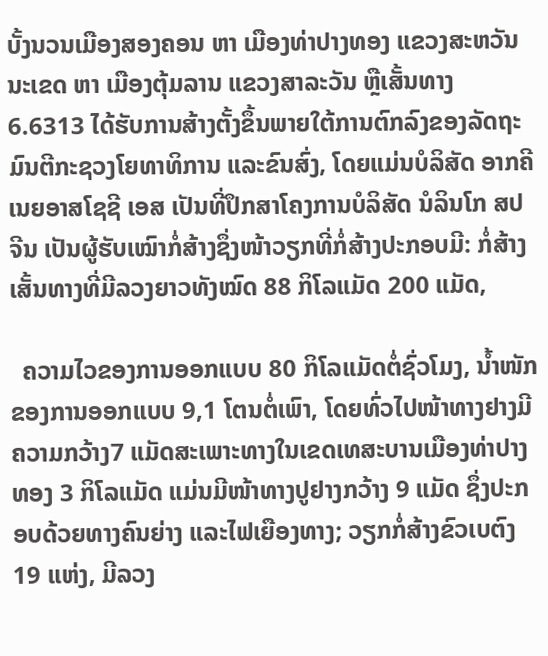ບັ້ງນວນເມືອງສອງຄອນ ຫາ ເມືອງທ່າປາງທອງ ແຂວງສະຫວັນນະເຂດ ຫາ ເມືອງຕຸ້ມລານ ແຂວງສາລະວັນ ຫຼືເສັ້ນທາງ 6.6313 ໄດ້ຮັບການສ້າງຕັ້ງຂຶ້ນພາຍໃຕ້ການຕົກລົງຂອງລັດຖະມົນຕີກະຊວງໂຍທາທິການ ແລະຂົນສົ່ງ, ໂດຍແມ່ນບໍລິສັດ ອາກຄີເນຍອາສໂຊຊີ ເອສ ເປັນທີ່ປຶກສາໂຄງການບໍລິສັດ ນໍລິນໂກ ສປ ຈີນ ເປັນຜູ້ຮັບເໝົາກໍ່ສ້າງຊຶ່ງໜ້າວຽກທີ່ກໍ່ສ້າງປະກອບມີ: ກໍ່ສ້າງເສັ້ນທາງທີ່ມີລວງຍາວທັງໝົດ 88 ກິໂລແມັດ 200 ແມັດ,

  ຄວາມໄວຂອງການອອກແບບ 80 ກິໂລແມັດຕໍ່ຊົ່ວໂມງ, ນໍ້າໜັກຂອງການອອກແບບ 9,1 ໂຕນຕໍ່ເພົາ, ໂດຍທົ່ວໄປໜ້າທາງຢາງມີຄວາມກວ້າງ7 ແມັດສະເພາະທາງໃນເຂດເທສະບານເມືອງທ່າປາງທອງ 3 ກິໂລແມັດ ແມ່ນມີໜ້າທາງປູຢາງກວ້າງ 9 ແມັດ ຊຶ່ງປະກອບດ້ວຍທາງຄົນຍ່າງ ແລະໄຟເຍືອງທາງ; ວຽກກໍ່ສ້າງຂົວເບຕົງ 19 ແຫ່ງ, ມີລວງ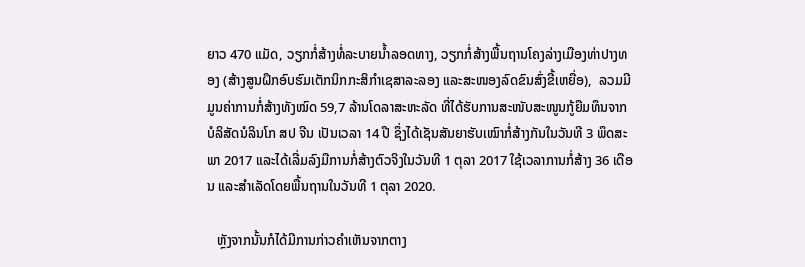ຍາວ 470 ແມັດ, ວຽກກໍ່ສ້າງທໍ່ລະບາຍນໍ້າລອດທາງ, ວຽກກໍ່ສ້າງພື້ນຖານໂຄງລ່າງເມືອງທ່າປາງທອງ (ສ້າງສູນຝຶກອົບຮົມເຕັກນິກກະສິກຳເຊສາລະລອງ ແລະສະໜອງລົດຂົນສົ່ງຂີ້ເຫຍື່ອ),  ລວມມີມູນຄ່າການກໍ່ສ້າງທັງໝົດ 59,7 ລ້ານໂດລາສະຫະລັດ ທີ່ໄດ້ຮັບການສະໜັບສະໜູນກູ້ຍືມທຶນຈາກບໍລິສັດນໍລິນໂກ ສປ ຈີນ ເປັນເວລາ 14 ປີ ຊຶ່ງໄດ້ເຊັນສັນຍາຮັບເໝົາກໍ່ສ້າງກັນໃນວັນທີ 3 ພຶດສະພາ 2017 ແລະໄດ້ເລີ່ມລົງມືການກໍ່ສ້າງຕົວຈິງໃນວັນທີ 1 ຕຸລາ 2017 ໃຊ້ເວລາການກໍ່ສ້າງ 36 ເດືອນ ແລະສຳເລັດໂດຍພື້ນຖານໃນວັນທີ 1 ຕຸລາ 2020.

   ຫຼັງຈາກນັ້ນກໍໄດ້ມີການກ່າວຄຳເຫັນຈາກຕາງ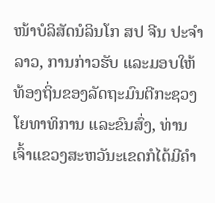ໜ້າບໍລິສັດນໍລິນໂກ ສປ ຈີນ ປະຈຳລາວ, ການກ່າວຮັບ ແລະມອບໃຫ້ທ້ອງຖິ່ນຂອງລັດຖະມົນຕີກະຊວງໂຍທາທິການ ແລະຂົນສົ່ງ, ທ່ານເຈົ້າແຂວງສະຫວັນະເຂດກໍໄດ້ມີຄຳ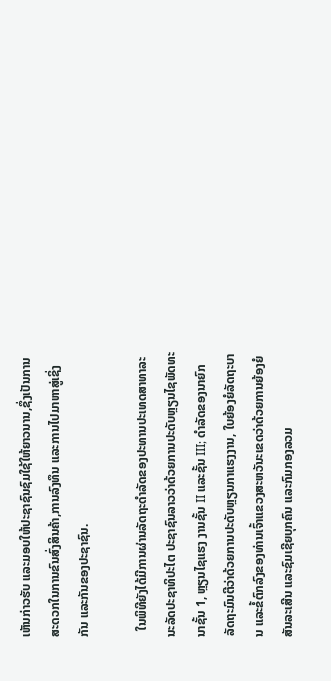ເຫັນກ່າວຮັບ ແລະມອບໃຫ້ປະຊາຊົນຊົມໃຊ້ໃຫ້ຍາວນານ,ຊຶ່ງເປັນການສະດວກໃນການຂົນສົ່ງສິນຄ້າ,ການລົງທຶນ ແລະການໄປມາຫາສູ່ເຊິ່ງກັນ ແລະກັນຂອງປະຊາຊົນ.

  ໃນພິທີຍັງໄດ້ມີການຜ່ານລັດຖະດຳລັດຂອງປະທານປະເທດສາທາລະນະລັດປະຊາທິປະໄຕ ປະຊາຊົນລາວວ່າດ້ວຍການປະດັບຫຼຽນໄຊພັດທະນາຊັ້ນ 1, ຫຼຽນໄຊແຮງ ງານຊັ້ນ II ແລະຊັ້ນ III; ດຳລັດຂອງນາຍົກລັດຖະມົນຕີວ່າດ້ວຍການປະດັບຫຼຽນກາແຮງງານ, ໃບຍ້ອງຍໍລັດຖະບານ ແລະຂໍ້ຕົກລົງຂອງທ່ານເຈົ້າແຂວງສະຫວັນະເຂດວ່າດ້ວຍການຍ້ອງຍໍສັນລະເສີນ ແລະຊົມເຊີຍບຸກຄົນ ແລະກົມກອງລວມ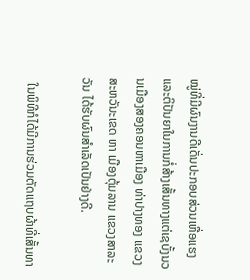ໝູ່ທີ່ມີຜົນງານດີເດັ່ນປະກອບສ່ວນເຫື່ອແຮງ ແລະຕິປັນຍາໃນການກໍ່ສ້າງເສັ້ນທາງແຕ່ເຊບັ້ງນວນເມືອງສອງຄອນຫາເມືອງ ທ່າປາງທອງ ແຂວງສະຫວັນະເຂດ ຫາ ເມືອງຕຸ້ມລານ ແຂວງສາລະວັນ ໄດ້ຮັບຜົນສຳເລັດເປັນຢ່າງດີ.

  ໃນພິທີກໍໄດ້ມີການຮ່ວມຕັດແຖບຜ້າທີ່ເສັ້ນທາ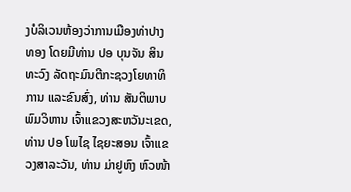ງບໍລິເວນຫ້ອງວ່າການເມືອງທ່າປາງທອງ ໂດຍມີທ່ານ ປອ ບຸນຈັນ ສິນທະວົງ ລັດຖະມົນຕີກະຊວງໂຍທາທິການ ແລະຂົນສົ່ງ, ທ່ານ ສັນຕິພາບ ພົມວິຫານ ເຈົ້າແຂວງສະຫວັນະເຂດ, ທ່ານ ປອ ໂພໄຊ ໄຊຍະສອນ ເຈົ້າແຂວງສາລະວັນ, ທ່ານ ມ່າຢູຫົງ ຫົວໜ້າ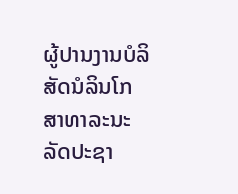ຜູ້ປານງານບໍລິສັດນໍລິນໂກສາທາລະນະລັດປະຊາ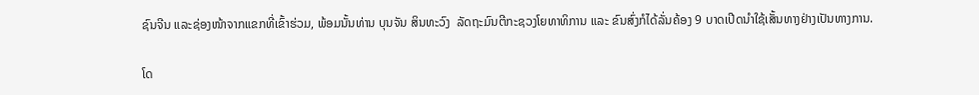ຊົນຈີນ ແລະຊ່ອງໜ້າຈາກແຂກທີ່ເຂົ້າຮ່ວມ, ພ້ອມນັ້ນທ່ານ ບຸນຈັນ ສິນທະວົງ  ລັດຖະມົນຕີກະຊວງໂຍທາທິການ ແລະ ຂົນສົ່ງກໍໄດ້ລັ່ນຄ້ອງ 9 ບາດເປີດນຳໃຊ້ເສັ້ນທາງຢ່າງເປັນທາງການ.

ໂດ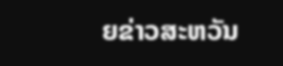ຍຂ່າວສະຫວັນ